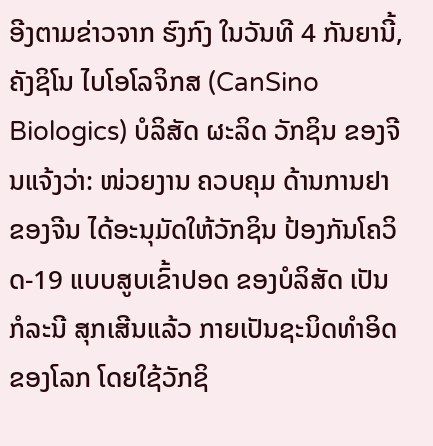ອີງຕາມຂ່າວຈາກ ຮົງກົງ ໃນວັນທີ 4 ກັນຍານີ້, ຄັງຊິໂນ ໄບໂອໂລຈິກສ (CanSino Biologics) ບໍລິສັດ ຜະລິດ ວັກຊິນ ຂອງຈີນແຈ້ງວ່າ: ໜ່ວຍງານ ຄວບຄຸມ ດ້ານການຢາ ຂອງຈີນ ໄດ້ອະນຸມັດໃຫ້ວັກຊິນ ປ້ອງກັນໂຄວິດ-19 ແບບສູບເຂົ້າປອດ ຂອງບໍລິສັດ ເປັນກໍລະນີ ສຸກເສີນແລ້ວ ກາຍເປັນຊະນິດທຳອິດຂອງໂລກ ໂດຍໃຊ້ວັກຊິ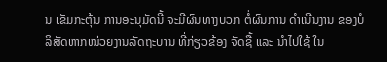ນ ເຂັມກະຕຸ້ນ ການອະນຸມັດນີ້ ຈະມີຜົນທາງບວກ ຕໍ່ຜົນການ ດຳເນີນງານ ຂອງບໍລິສັດຫາກໜ່ວຍງານລັດຖະບານ ທີ່ກ່ຽວຂ້ອງ ຈັດຊື້ ແລະ ນຳໄປໃຊ້ ໃນ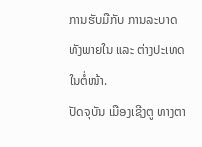ການຮັບມືກັບ ການລະບາດ ທັງພາຍໃນ ແລະ ຕ່າງປະເທດໃນຕໍ່ໜ້າ.
ປັດຈຸບັນ ເມືອງເຊີງຕູ ທາງຕາ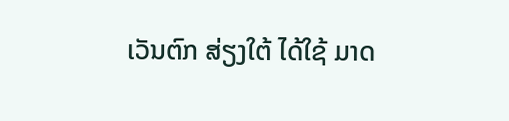ເວັນຕົກ ສ່ຽງໃຕ້ ໄດ້ໃຊ້ ມາດ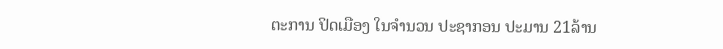ຕະການ ປິດເມືອງ ໃນຈຳນວນ ປະຊາກອນ ປະມານ 21ລ້ານ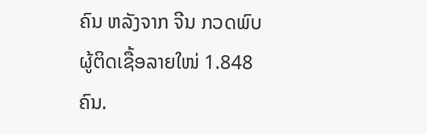ຄົນ ຫລັງຈາກ ຈີນ ກວດພົບຜູ້ຕິດເຊື້ອລາຍໃໜ່ 1.848 ຄົນ.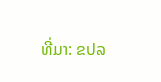ທີ່ມາ: ຂປລ